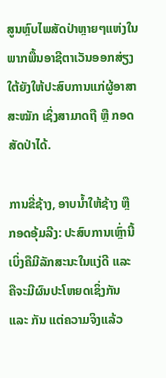ສູນຫຼົບໄພສັດປ່າຫຼາຍໆແຫ່ງໃນພາກພື້ນອາຊີຕາເວັນອອກສ່ຽງໃຕ້ຍັງໃຫ້ປະສົບການແກ່ຜູ້ອາສາສະໝັກ ເຊິ່ງສາມາດຖື ຫຼື ກອດສັດປ່າໄດ້.

ການຂີ່ຊ້າງ, ອາບນ້ຳໃຫ້ຊ້າງ ຫຼື ກອດອຸ້ມລີງ: ປະສົບການເຫຼົ່ານີ້ເບິ່ງຄືມີລັກສະນະໃນແງ່ດີ ແລະ ຄືຈະມີຜົນປະໂຫຍດເຊິ່ງກັນ ແລະ ກັນ ແຕ່ຄວາມຈິງແລ້ວ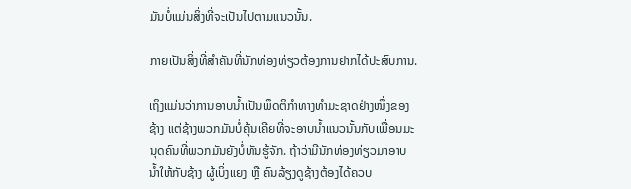ມັນບໍ່ແມ່ນສິ່ງທີ່ຈະເປັນໄປຕາມແນວນັ້ນ.

ກາຍເປັນສິ່ງທີ່ສຳຄັນທີ່ນັກທ່ອງທ່ຽວຕ້ອງການຢາກໄດ້ປະສົບການ.

ເຖິງແມ່ນວ່າການອາບນ້ຳເປັນພຶດຕິກຳທາງທໍາມະຊາດຢ່າງໜຶ່ງຂອງຊ້າງ ແຕ່ຊ້າງພວກມັນບໍ່ຄຸ້ນເຄີຍທີ່ຈະອາບນ້ຳແນວນັ້ນກັບເພື່ອນມະນຸດຄົນທີ່ພວກມັນຍັງບໍ່ທັນຮູ້ຈັກ. ຖ້າວ່າມີນັກທ່ອງທ່ຽວມາອາບນ້ຳໃຫ້ກັບຊ້າງ ຜູ້ເບິ່ງແຍງ ຫຼື ຄົນລ້ຽງດູຊ້າງຕ້ອງໄດ້ຄວບ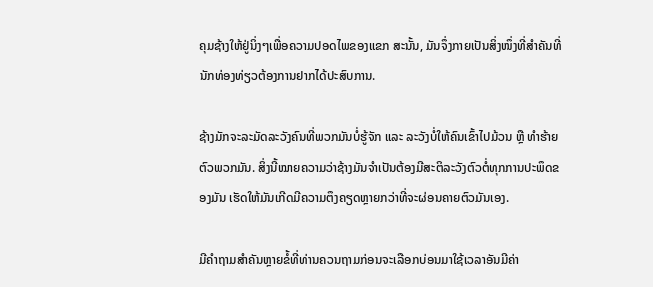ຄຸມຊ້າງໃຫ້ຢູ່ນິ່ງໆເພື່ອຄວາມປອດໄພຂອງແຂກ ສະນັ້ນ, ມັນຈຶ່ງກາຍເປັນສິ່ງໜຶ່ງທີ່ສຳຄັນທີ່ນັກທ່ອງທ່ຽວຕ້ອງການຢາກໄດ້ປະສົບການ.

ຊ້າງມັກຈະລະມັດລະວັງຄົນທີ່ພວກມັນບໍ່ຮູ້ຈັກ ແລະ ລະວັງບໍ່ໃຫ້ຄົນເຂົ້າໄປມ້ວນ ຫຼື ທຳຮ້າຍຕົວພວກມັນ. ສິ່ງນີ້ໝາຍຄວາມວ່າຊ້າງມັນຈຳເປັນຕ້ອງມີສະຕິລະວັງຕົວຕໍ່ທຸກການປະພຶດຂອງມັນ ເຮັດໃຫ້ມັນເກີດມີຄວາມຕຶງຄຽດຫຼາຍກວ່າທີ່ຈະຜ່ອນຄາຍຕົວມັນເອງ.

ມີຄຳຖາມສຳຄັນຫຼາຍຂໍ້ທີ່ທ່ານຄວນຖາມກ່ອນຈະເລືອກບ່ອນມາໃຊ້ເວລາອັນມີຄ່າ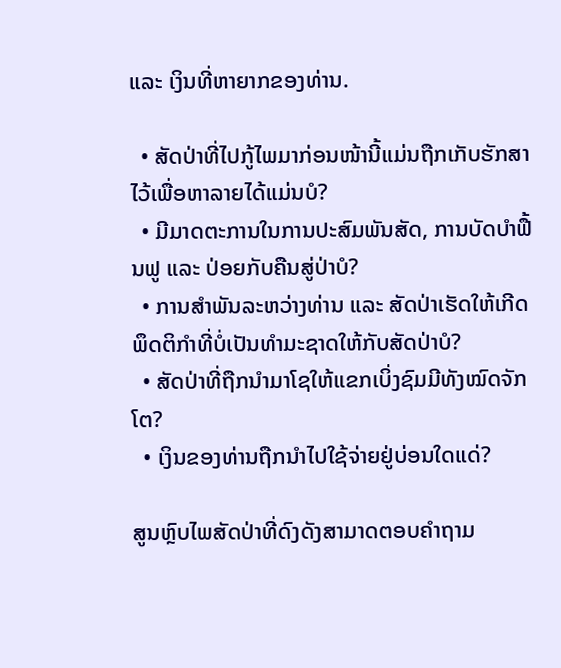ແລະ ເງິນທີ່ຫາຍາກຂອງທ່ານ.

  • ສັດປ່າທີ່ໄປກູ້ໄພມາກ່ອນໜ້ານີ້ແມ່ນຖືກເກັບຮັກສາໄວ້ເພື່ອຫາລາຍໄດ້ແມ່ນບໍ?
  • ມີມາດຕະການໃນການປະສົມພັນສັດ, ການບັດບຳຟື້ນຟູ ແລະ ປ່ອຍກັບຄືນສູ່ປ່າບໍ?
  • ການສຳພັນລະຫວ່າງທ່ານ ແລະ ສັດປ່າເຮັດໃຫ້ເກີດພຶດຕິກຳທີ່ບໍ່ເປັນທຳມະຊາດໃຫ້ກັບສັດປ່າບໍ?
  • ສັດປ່າທີ່ຖືກນຳມາໂຊໃຫ້ແຂກເບິ່ງຊົມມີທັງໝົດຈັກໂຕ?
  • ເງິນຂອງທ່ານຖືກນຳໄປໃຊ້ຈ່າຍຢູ່ບ່ອນໃດແດ່?

ສູນຫຼົບໄພສັດປ່າທີ່ດົງດັງສາມາດຕອບຄຳຖາມ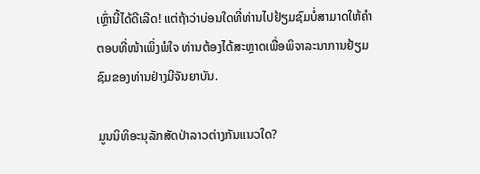ເຫຼົ່ານີ້ໄດ້ດີເລີດ! ແຕ່ຖ້າວ່າບ່ອນໃດທີ່ທ່ານໄປຢ້ຽມຊົມບໍ່ສາມາດໃຫ້ຄຳຕອບທີ່ໜ້າເພິ່ງພໍໃຈ ທ່ານຕ້ອງໄດ້ສະຫຼາດເພື່ອພິຈາລະນາການຢ້ຽມຊົມຂອງທ່ານຢ່າງມີຈັນຍາບັນ.

ມູນນິທິອະນຸລັກສັດປ່າລາວຕ່າງກັນແນວໃດ?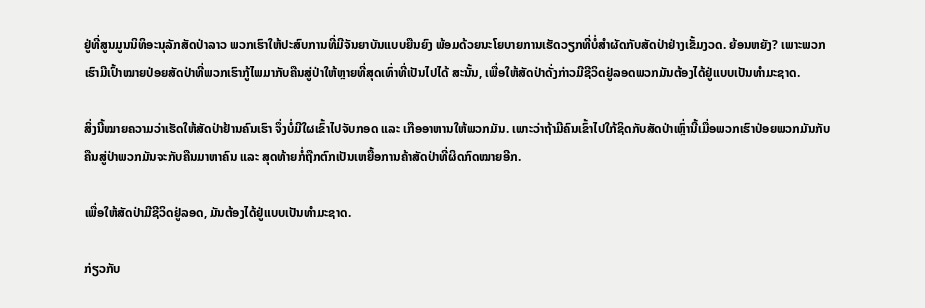ຢູ່ທີ່ສູນມູນນິທິອະນຸລັກສັດປ່າລາວ ພວກເຮົາໃຫ້ປະສົບການທີ່ມີຈັນຍາບັນແບບຍືນຍົງ ພ້ອມດ້ວຍນະໂຍບາຍການເຮັດວຽກທີ່ບໍ່ສຳຜັດກັບສັດປ່າຢ່າງເຂັ້ມງວດ. ຍ້ອນຫຍັງ? ເພາະພວກເຮົາມີເປົ້າໝາຍປ່ອຍສັດປ່າທີ່ພວກເຮົາກູ້ໄພມາກັບຄືນສູ່ປ່າໃຫ້ຫຼາຍທີ່ສຸດເທົ່າທີ່ເປັນໄປໄດ້ ສະນັ້ນ, ເພື່ອໃຫ້ສັດປ່າດັ່ງກ່າວມີຊີວິດຢູ່ລອດພວກມັນຕ້ອງໄດ້ຢູ່ແບບເປັນທຳມະຊາດ.

ສິ່ງນີ້ໝາຍຄວາມວ່າເຮັດໃຫ້ສັດປ່າຢ້ານຄົນເຮົາ ຈຶ່ງບໍ່ມີໃຜເຂົ້າໄປຈັບກອດ ແລະ ເກືອອາຫານໃຫ້ພວກມັນ. ເພາະວ່າຖ້າມີຄົນເຂົ້າໄປໃກ້ຊິດກັບສັດປ່າເຫຼົ່ານີ້ເມື່ອພວກເຮົາປ່ອຍພວກມັນກັບຄືນສູ່ປ່າພວກມັນຈະກັບຄືນມາຫາຄົນ ແລະ ສຸດທ້າຍກໍ່ຖືກຕົກເປັນເຫຍື້ອການຄ້າສັດປ່າທີ່ຜິດກົດໝາຍອີກ.

ເພື່ອໃຫ້ສັດປ່າມີຊີວິດຢູ່ລອດ, ມັນຕ້ອງໄດ້ຢູ່ແບບເປັນທຳມະຊາດ.

ກ່ຽວກັບ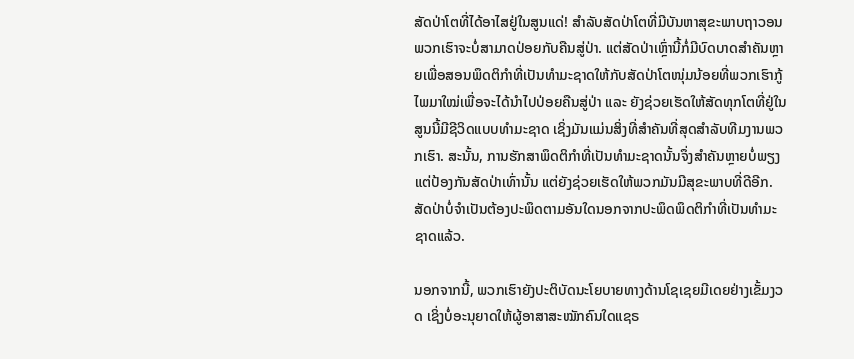ສັດປ່າໂຕທີ່ໄດ້ອາໄສຢູ່ໃນສູນແດ່! ສຳລັບສັດປ່າໂຕທີ່ມີບັນຫາສຸຂະພາບຖາວອນພວກເຮົາຈະບໍ່ສາມາດປ່ອຍກັບຄືນສູ່ປ່າ. ແຕ່ສັດປ່າເຫຼົ່ານີ້ກໍ່ມີບົດບາດສຳຄັນຫຼາຍເພື່ອສອນພຶດຕິກຳທີ່ເປັນທຳມະຊາດໃຫ້ກັບສັດປ່າໂຕໜຸ່ມນ້ອຍທີ່ພວກເຮົາກູ້ໄພມາໃໝ່ເພື່ອຈະໄດ້ນຳໄປປ່ອຍຄືນສູ່ປ່າ ແລະ ຍັງຊ່ວຍເຮັດໃຫ້ສັດທຸກໂຕທີ່ຢູ່ໃນສູນນີ້ມີຊີວິດແບບທຳມະຊາດ ເຊິ່ງມັນແມ່ນສິ່ງທີ່ສຳຄັນທີ່ສຸດສຳລັບທີມງານພວກເຮົາ. ສະນັ້ນ, ການຮັກສາພຶດຕິກຳທີ່ເປັນທຳມະຊາດນັ້ນຈຶ່ງສຳຄັນຫຼາຍບໍ່ພຽງແຕ່ປ້ອງກັນສັດປ່າເທົ່ານັ້ນ ແຕ່ຍັງຊ່ວຍເຮັດໃຫ້ພວກມັນມີສຸຂະພາບທີ່ດີອີກ. ສັດປ່າບໍ່ຈຳເປັນຕ້ອງປະພຶດຕາມອັນໃດນອກຈາກປະພຶດພຶດຕິກຳທີ່ເປັນທຳມະຊາດແລ້ວ.

ນອກຈາກນີ້, ພວກເຮົາຍັງປະຕິບັດນະໂຍບາຍທາງດ້ານໂຊເຊຍມີເດຍຢ່າງເຂັ້ມງວດ ເຊິ່ງບໍ່ອະນຸຍາດໃຫ້ຜູ້ອາສາສະໝັກຄົນໃດແຊຣ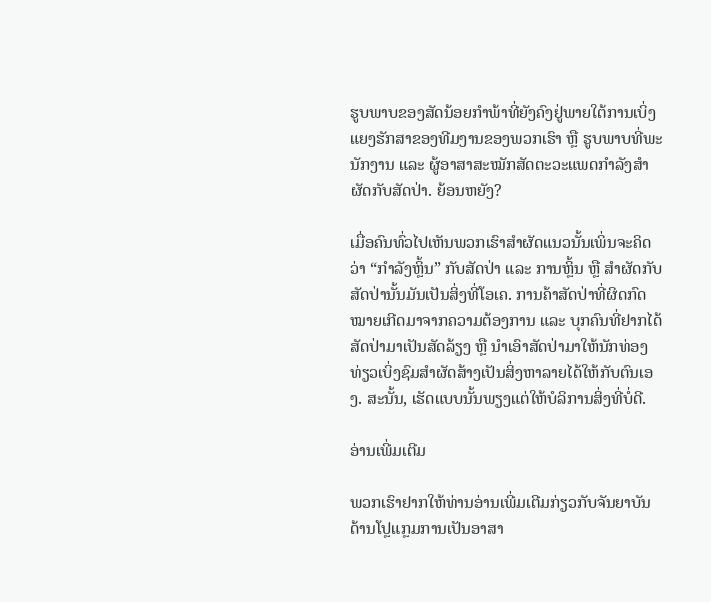ຮູບພາບຂອງສັດນ້ອຍກຳພ້າທີ່ຍັງຄົງຢູ່ພາຍໃຕ້ການເບິ່ງແຍງຮັກສາຂອງທີມງານຂອງພວກເຮົາ ຫຼື ຮູບພາບທີ່ພະນັກງານ ແລະ ຜູ້ອາສາສະໝັກສັດຕະວະແພດກຳລັງສຳຜັດກັບສັດປ່າ. ຍ້ອນຫຍັງ?

ເມື່ອຄົນທົ່ວໄປເຫັນພວກເຮົາສຳຜັດແນວນັ້ນເພິ່ນຈະຄິດວ່າ “ກຳລັງຫຼິ້ນ” ກັບສັດປ່າ ແລະ ການຫຼິ້ນ ຫຼື ສຳຜັດກັບສັດປ່ານັ້ນມັນເປັນສິ່ງທີ່ໂອເຄ. ການຄ້າສັດປ່າທີ່ຜິດກົດໝາຍເກີດມາຈາກຄວາມຕ້ອງການ ແລະ ບຸກຄົນທີ່ຢາກໄດ້ສັດປ່າມາເປັນສັດລ້ຽງ ຫຼື ນຳເອົາສັດປ່າມາໃຫ້ນັກທ່ອງທ່ຽວເບິ່ງຊົມສຳຜັດສ້າງເປັນສິ່ງຫາລາຍໄດ້ໃຫ້ກັບຕົນເອງ. ສະນັ້ນ, ເຮັດແບບນັ້ນພຽງແຕ່ໃຫ້ບໍລິການສິ່ງທີ່ບໍ່ດີ.

ອ່ານເພີ່ມເຕີມ

ພວກເຮົາຢາກໃຫ້ທ່ານອ່ານເພີ່ມເຕີມກ່ຽວກັບຈັນຍາບັນດ້ານໂປຼແກຼມການເປັນອາສາ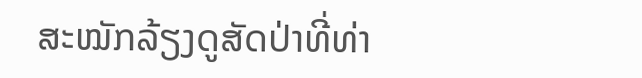ສະໝັກລ້ຽງດູສັດປ່າທີ່ທ່າ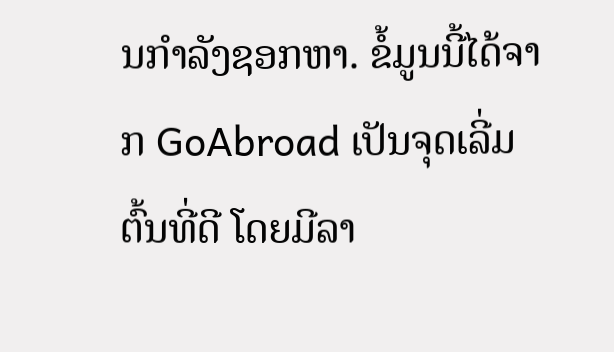ນກຳລັງຊອກຫາ. ຂໍ້ມູນນີ້ໄດ້ຈາກ GoAbroad ເປັນຈຸດເລີ່ມຕົ້ນທີ່ດີ ໂດຍມີລາ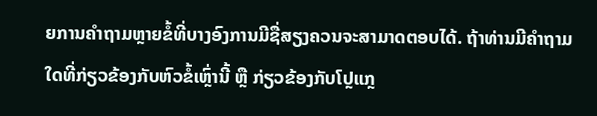ຍການຄຳຖາມຫຼາຍຂໍ້ທີ່ບາງອົງການມີຊື່ສຽງຄວນຈະສາມາດຕອບໄດ້. ຖ້າທ່ານມີຄຳຖາມໃດທີ່ກ່ຽວຂ້ອງກັບຫົວຂໍ້ເຫຼົ່ານີ້ ຫຼື ກ່ຽວຂ້ອງກັບໂປຼແກຼ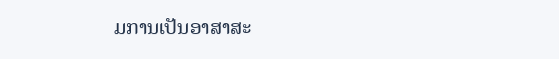ມການເປັນອາສາສະ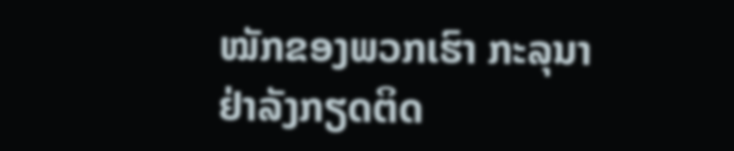ໝັກຂອງພວກເຮົາ ກະລຸນາຢ່າລັງກຽດຕິດ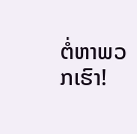ຕໍ່ຫາພວກເຮົາ!